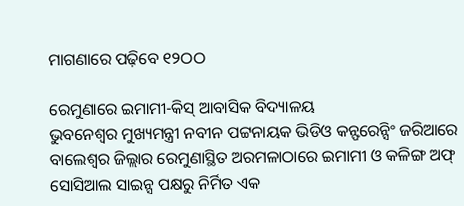ମାଗଣାରେ ପଢ଼ିବେ ୧୨ଠଠ

ରେମୁଣାରେ ଇମାମୀ-କିସ୍ ଆବାସିକ ବିଦ୍ୟାଳୟ
ଭୁବନେଶ୍ୱର ମୁଖ୍ୟମନ୍ତ୍ରୀ ନବୀନ ପଟ୍ଟନାୟକ ଭିଡିଓ କନ୍ଫରେନ୍ସିଂ ଜରିଆରେ ବାଲେଶ୍ୱର ଜିଲ୍ଲାର ରେମୁଣାସ୍ଥିତ ଅରମଳାଠାରେ ଇମାମୀ ଓ କଳିଙ୍ଗ ଅଫ୍ ସୋସିଆଲ ସାଇନ୍ସ ପକ୍ଷରୁ ନିର୍ମିତ ଏକ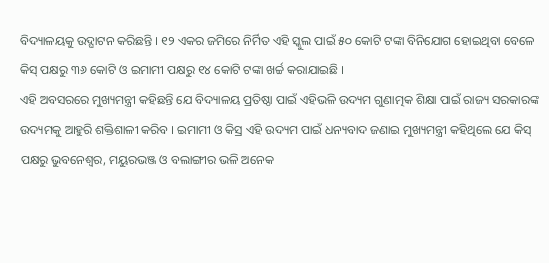ବିଦ୍ୟାଳୟକୁ ଉଦ୍ଘାଟନ କରିଛନ୍ତି । ୧୨ ଏକର ଜମିରେ ନିର୍ମିତ ଏହି ସ୍କୁଲ ପାଇଁ ୫୦ କୋଟି ଟଙ୍କା ବିନିଯୋଗ ହୋଇଥିବା ବେଳେ କିସ୍ ପକ୍ଷରୁ ୩୬ କୋଟି ଓ ଇମାମୀ ପକ୍ଷରୁ ୧୪ କୋଟି ଟଙ୍କା ଖର୍ଚ୍ଚ କରାଯାଇଛି ।
ଏହି ଅବସରରେ ମୁଖ୍ୟମନ୍ତ୍ରୀ କହିଛନ୍ତି ଯେ ବିଦ୍ୟାଳୟ ପ୍ରତିଷ୍ଠା ପାଇଁ ଏହିଭଳି ଉଦ୍ୟମ ଗୁଣାତ୍ମକ ଶିକ୍ଷା ପାଇଁ ରାଜ୍ୟ ସରକାରଙ୍କ ଉଦ୍ୟମକୁ ଆହୁରି ଶକ୍ତିଶାଳୀ କରିବ । ଇମାମୀ ଓ କିସ୍ର ଏହି ଉଦ୍ୟମ ପାଇଁ ଧନ୍ୟବାଦ ଜଣାଇ ମୁଖ୍ୟମନ୍ତ୍ରୀ କହିଥିଲେ ଯେ କିସ୍ ପକ୍ଷରୁ ଭୁବନେଶ୍ୱର, ମୟୁରଭଞ୍ଜ ଓ ବଲାଙ୍ଗୀର ଭଳି ଅନେକ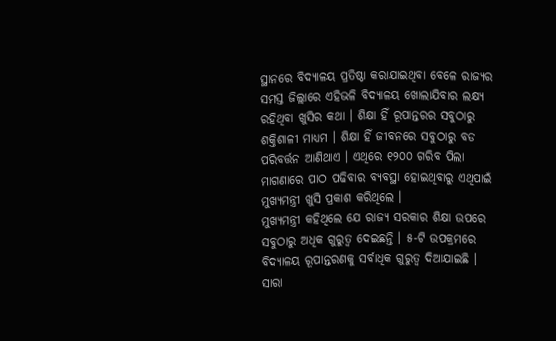ସ୍ଥାନରେ ବିଦ୍ୟାଳୟ ପ୍ରତିଷ୍ଠା କରାଯାଇଥିବା ବେଳେ ରାଜ୍ୟର ସମସ୍ତ ଜିଲ୍ଲାରେ ଏହିଭଳି ବିଦ୍ୟାଳୟ ଖୋଲାଯିବାର ଲକ୍ଷ୍ୟ ରହିଥିବା ଖୁସିର କଥା । ଶିକ୍ଷା ହିଁ ରୂପାନ୍ତରର ସବୁଠାରୁ ଶକ୍ତିଶାଳୀ ମାଧ୍ୟମ । ଶିକ୍ଷା ହିଁ ଜୀବନରେ ସବୁଠାରୁ ବଡ ପରିବର୍ତ୍ତନ ଆଣିଥାଏ । ଏଥିରେ ୧୨୦୦ ଗରିବ ପିଲା ମାଗଣାରେ ପାଠ ପଢିବାର ବ୍ୟବସ୍ଥା ହୋଇଥିବାରୁ ଏଥିପାଇଁ ମୁଖ୍ୟମନ୍ତ୍ରୀ ଖୁସି ପ୍ରକାଶ କରିଥିଲେ ।
ମୁଖ୍ୟମନ୍ତ୍ରୀ କହିଥିଲେ ଯେ ରାଜ୍ୟ ସରକାର ଶିକ୍ଷା ଉପରେ ସବୁଠାରୁ ଅଧିକ ଗୁରୁତ୍ୱ ଦେଇଛନ୍ତି । ୫-ଟି ଉପକ୍ରମରେ ବିଦ୍ୟାଳୟ ରୂପାନ୍ତରଣକୁ ସର୍ବାଧିକ ଗୁରୁତ୍ୱ ଦିଆଯାଇଛି । ସାରା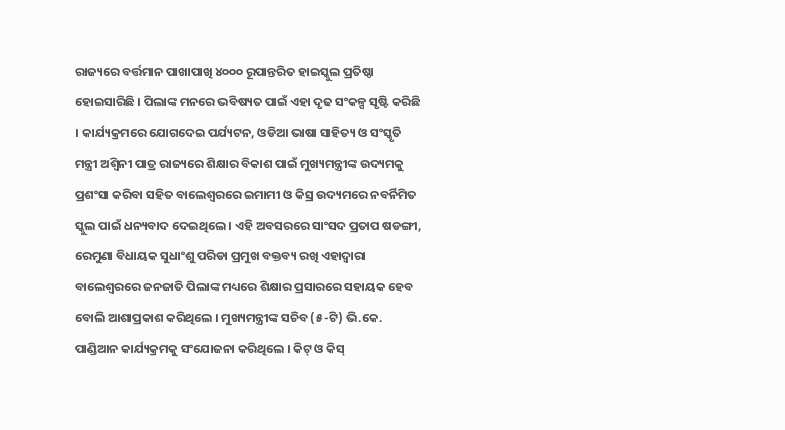ରାଜ୍ୟରେ ବର୍ତ୍ତମାନ ପାଖାପାଖି ୪୦୦୦ ରୂପାନ୍ତରିତ ହାଇସ୍କୁଲ ପ୍ରତିଷ୍ଠା ହୋଇସାରିଛି । ପିଲାଙ୍କ ମନରେ ଭବିଷ୍ୟତ ପାଇଁ ଏହା ଦୃଢ ସଂକଳ୍ପ ସୃଷ୍ଟି କରିଛି । କାର୍ଯ୍ୟକ୍ରମରେ ଯୋଗଦେଇ ପର୍ଯ୍ୟଟନ, ଓଡିଆ ଭାଷା ସାହିତ୍ୟ ଓ ସଂସ୍କୃତି ମନ୍ତ୍ରୀ ଅଶ୍ୱିନୀ ପାତ୍ର ରାଜ୍ୟରେ ଶିକ୍ଷାର ବିକାଶ ପାଇଁ ମୁଖ୍ୟମନ୍ତ୍ରୀଙ୍କ ଉଦ୍ୟମକୁ ପ୍ରଶଂସା କରିବା ସହିତ ବାଲେଶ୍ୱରରେ ଇମାମୀ ଓ କିସ୍ର ଉଦ୍ୟମରେ ନବର୍ନିମିତ ସ୍କୁଲ ପାଇଁ ଧନ୍ୟବାଦ ଦେଇଥିଲେ । ଏହି ଅବସରରେ ସାଂସଦ ପ୍ରତାପ ଷଡଙ୍ଗୀ, ରେମୁଣା ବିଧାୟକ ସୁଧାଂଶୁ ପରିଡା ପ୍ରମୁଖ ବକ୍ତବ୍ୟ ରଖି ଏହାଦ୍ୱାରା ବାଲେଶ୍ୱରରେ ଜନଜାତି ପିଲାଙ୍କ ମଧ୍ୟରେ ଶିକ୍ଷାର ପ୍ରସାରରେ ସହାୟକ ହେବ ବୋଲି ଆଶାପ୍ରକାଶ କରିଥିଲେ । ମୁଖ୍ୟମନ୍ତ୍ରୀଙ୍କ ସଚିବ (୫-ଟି) ଭି.କେ. ପାଣ୍ଡିଆନ କାର୍ଯ୍ୟକ୍ରମକୁ ସଂଯୋଜନା କରିଥିଲେ । କିଟ୍ ଓ କିସ୍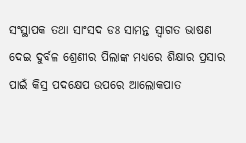ସଂସ୍ଥାପକ ତଥା ସାଂସଦ ଡଃ ସାମନ୍ତ ସ୍ୱାଗତ ଭାଷଣ ଦେଇ ଦୁର୍ବଳ ଶ୍ରେଣୀର ପିଲାଙ୍କ ମଧ୍ୟରେ ଶିକ୍ଷାର ପ୍ରସାର ପାଇଁ କିସ୍ର ପଦକ୍ଷେପ ଉପରେ ଆଲୋକପାତ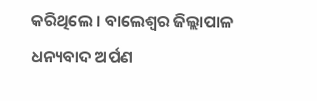କରିଥିଲେ । ବାଲେଶ୍ୱର ଜିଲ୍ଲାପାଳ ଧନ୍ୟବାଦ ଅର୍ପଣ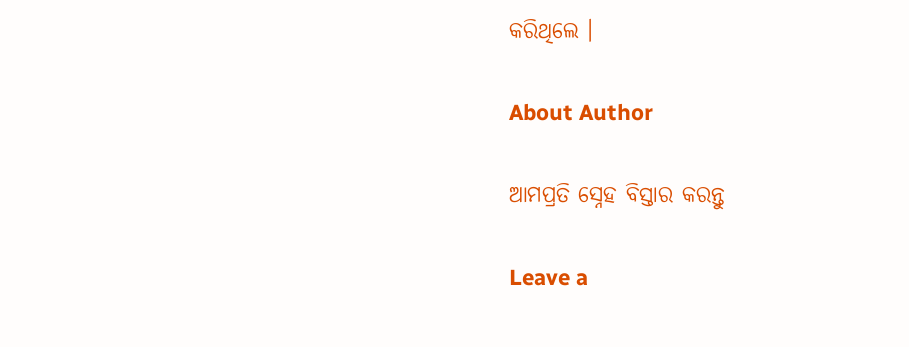କରିଥିଲେ ।

About Author

ଆମପ୍ରତି ସ୍ନେହ ବିସ୍ତାର କରନ୍ତୁ

Leave a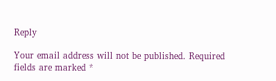Reply

Your email address will not be published. Required fields are marked *